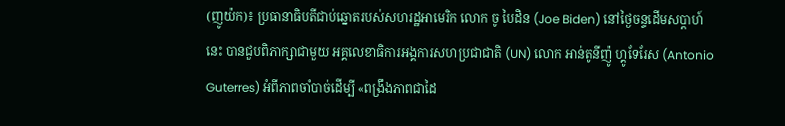(ញូយ៉ក)៖ ប្រធានាធិបតីជាប់ឆ្នោតរបស់សហរដ្ឋអាមេរិក លោក ចូ បៃដិន (Joe Biden) នៅថ្ងៃចន្ទដើមសប្ដាហ៍នេះ បានជួបពិភាក្សាជាមួយ អគ្គលេខាធិការអង្គការសហប្រជាជាតិ (UN) លោក អាន់តូនីញ៉ូ ហ្គូទែរែស (Antonio Guterres) អំពីភាពចាំបាច់ដើម្បី «ពង្រឹងភាពជាដៃ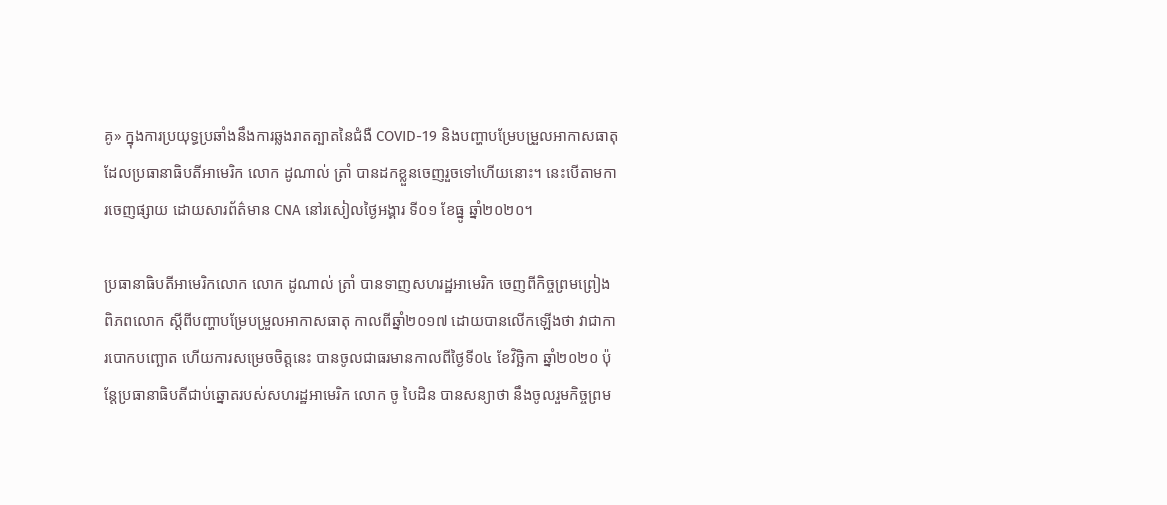គូ» ក្នុងការប្រយុទ្ធប្រឆាំងនឹងការឆ្លងរាតត្បាតនៃជំងឺ COVID-19 និងបញ្ហាបម្រែបម្រួលអាកាសធាតុ ដែលប្រធានាធិបតីអាមេរិក លោក ដូណាល់ ត្រាំ បានដកខ្លួនចេញរួចទៅហើយនោះ។ នេះបើតាមការចេញផ្សាយ ដោយសារព័ត៌មាន CNA នៅរសៀលថ្ងៃអង្គារ ទី០១ ខែធ្នូ ឆ្នាំ២០២០។

ប្រធានាធិបតីអាមេរិកលោក លោក ដូណាល់ ត្រាំ បានទាញសហរដ្ឋអាមេរិក ចេញពីកិច្ចព្រមព្រៀងពិភពលោក ស្ដីពីបញ្ហាបម្រែបម្រួលអាកាសធាតុ កាលពីឆ្នាំ២០១៧ ដោយបានលើកឡើងថា វាជាការបោកបញ្ឆោត ហើយការសម្រេចចិត្តនេះ បានចូលជាធរមានកាលពីថ្ងៃទី០៤ ខែវិច្ឆិកា ឆ្នាំ២០២០ ប៉ុន្តែប្រធានាធិបតីជាប់ឆ្នោតរបស់សហរដ្ឋអាមេរិក លោក ចូ បៃដិន បានសន្យាថា នឹងចូលរួមកិច្ចព្រម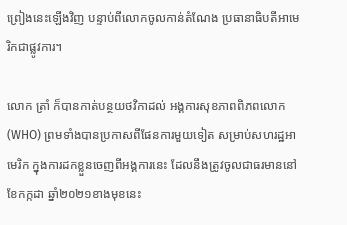ព្រៀងនេះឡើងវិញ បន្ទាប់ពីលោកចូលកាន់តំណែង ប្រធានាធិបតីអាមេរិកជាផ្លូវការ។

លោក ត្រាំ ក៏បានកាត់បន្ថយថវិកាដល់ អង្គការសុខភាពពិភពលោក (WHO) ព្រមទាំងបានប្រកាសពីផែនការមួយទៀត សម្រាប់សហរដ្ឋអាមេរិក ក្នុងការដកខ្លួនចេញពីអង្គការនេះ ដែលនឹងត្រូវចូលជាធរមាននៅខែកក្កដា ឆ្នាំ២០២១ខាងមុខនេះ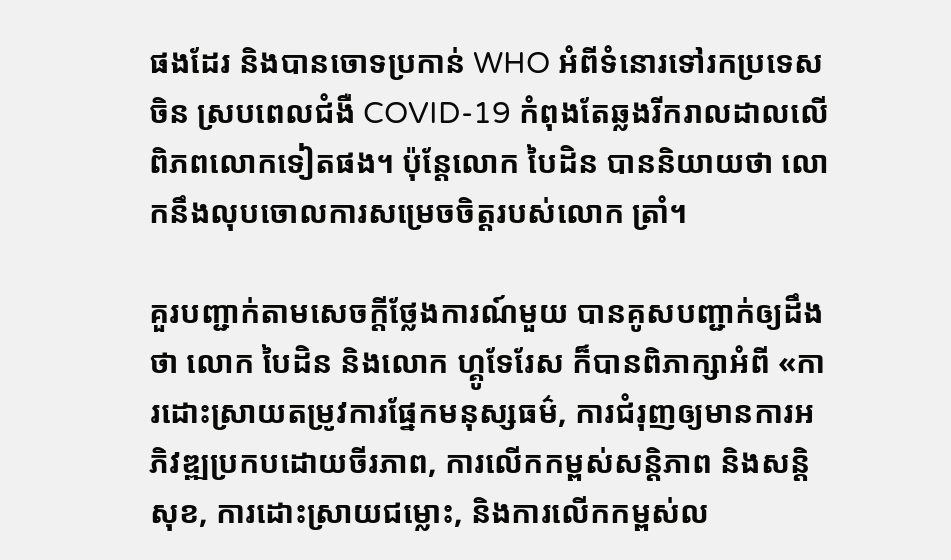ផងដែរ និងបានចោទប្រកាន់ WHO អំពីទំនោរទៅរកប្រទេសចិន ស្របពេលជំងឺ COVID-19 កំពុងតែឆ្លងរីករាលដាលលើពិភពលោកទៀតផង។ ប៉ុន្តែលោក បៃដិន បាននិយាយថា លោកនឹងលុបចោលការសម្រេចចិត្តរបស់លោក ត្រាំ។

គួរបញ្ជាក់តាមសេចក្តីថ្លែងការណ៍មួយ បានគូសបញ្ជាក់ឲ្យដឹងថា លោក បៃដិន និងលោក ហ្គូទែរែស ក៏បានពិភាក្សាអំពី «ការដោះស្រាយតម្រូវការផ្នែកមនុស្សធម៌, ការជំរុញឲ្យមានការអភិវឌ្ឍប្រកបដោយចីរភាព, ការលើកកម្ពស់សន្តិភាព និងសន្តិសុខ, ការដោះស្រាយជម្លោះ, និងការលើកកម្ពស់ល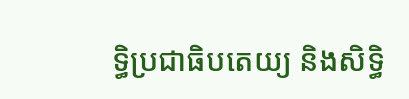ទ្ធិប្រជាធិបតេយ្យ និងសិទ្ធិ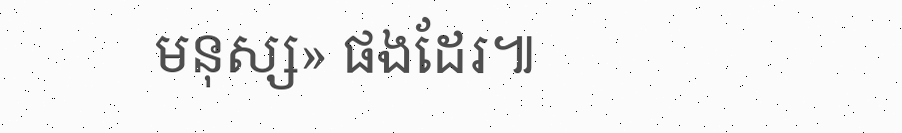មនុស្ស» ផងដែរ៕